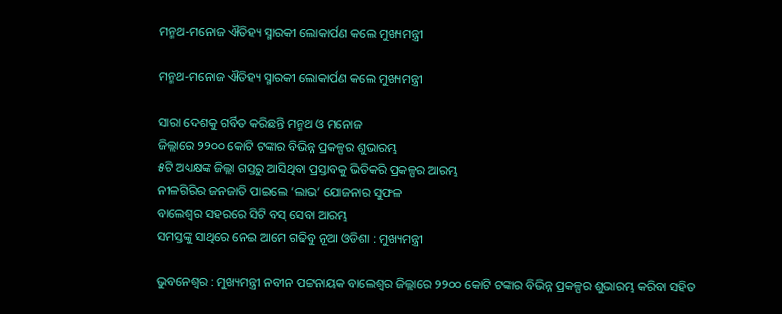ମନ୍ମଥ-ମନୋଜ ଐତିହ୍ୟ ସ୍ମାରକୀ ଲୋକାର୍ପଣ କଲେ ମୁଖ୍ୟମନ୍ତ୍ରୀ

ମନ୍ମଥ-ମନୋଜ ଐତିହ୍ୟ ସ୍ମାରକୀ ଲୋକାର୍ପଣ କଲେ ମୁଖ୍ୟମନ୍ତ୍ରୀ

ସାରା ଦେଶକୁ ଗର୍ବିତ କରିଛନ୍ତି ମନ୍ମଥ ଓ ମନୋଜ
ଜିଲ୍ଲାରେ ୨୨୦୦ କୋଟି ଟଙ୍କାର ବିଭିନ୍ନ ପ୍ରକଳ୍ପର ଶୁଭାରମ୍ଭ
୫ଟି ଅଧ୍ୟକ୍ଷଙ୍କ ଜିଲ୍ଲା ଗସ୍ତରୁ ଆସିଥିବା ପ୍ରସ୍ତାବକୁ ଭିତିକରି ପ୍ରକଳ୍ପର ଆରମ୍ଭ
ନୀଳଗିରିର ଜନଜାତି ପାଇଲେ ‘ଲାଭ’ ଯୋଜନାର ସୁଫଳ
ବାଲେଶ୍ୱର ସହରରେ ସିଟି ବସ୍‌ ସେବା ଆରମ୍ଭ
ସମସ୍ତଙ୍କୁ ସାଥିରେ ନେଇ ଆମେ ଗଢିବୁ ନୂଆ ଓଡିଶା : ମୁଖ୍ୟମନ୍ତ୍ରୀ

ଭୁବନେଶ୍ୱର : ମୁଖ୍ୟମନ୍ତ୍ରୀ ନବୀନ ପଟ୍ଟନାୟକ ବାଲେଶ୍ୱର ଜିଲ୍ଲାରେ ୨୨୦୦ କୋଟି ଟଙ୍କାର ବିଭିନ୍ନ ପ୍ରକଳ୍ପର ଶୁଭାରମ୍ଭ କରିବା ସହିତ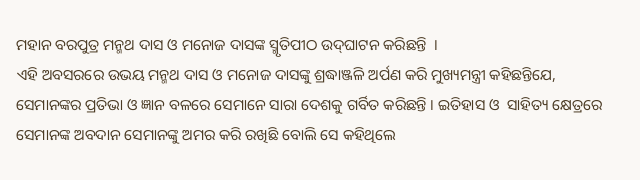ମହାନ ବରପୁତ୍ର ମନ୍ମଥ ଦାସ ଓ ମନୋଜ ଦାସଙ୍କ ସ୍ମୃତିପୀଠ ଉଦ୍‌ଘାଟନ କରିଛନ୍ତି  ।
ଏହି ଅବସରରେ ଉଭୟ ମନ୍ମଥ ଦାସ ଓ ମନୋଜ ଦାସଙ୍କୁ ଶ୍ରଦ୍ଧାଞ୍ଜଳି ଅର୍ପଣ କରି ମୁଖ୍ୟମନ୍ତ୍ରୀ କହିଛନ୍ତିଯେ, ସେମାନଙ୍କର ପ୍ରତିଭା ଓ ଜ୍ଞାନ ବଳରେ ସେମାନେ ସାରା ଦେଶକୁ ଗର୍ବିତ କରିଛନ୍ତି । ଇତିହାସ ଓ  ସାହିତ୍ୟ କ୍ଷେତ୍ରରେ ସେମାନଙ୍କ ଅବଦାନ ସେମାନଙ୍କୁ ଅମର କରି ରଖିଛି ବୋଲି ସେ କହିଥିଲେ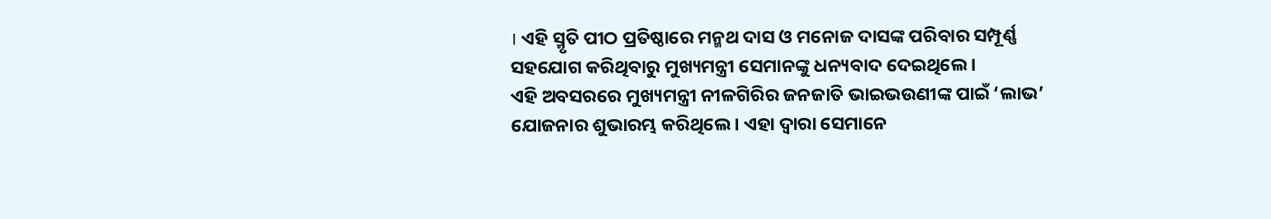। ଏହି ସ୍ମୃତି ପୀଠ ପ୍ରତିଷ୍ଠାରେ ମନ୍ମଥ ଦାସ ଓ ମନୋଜ ଦାସଙ୍କ ପରିବାର ସମ୍ପୂର୍ଣ୍ଣ ସହଯୋଗ କରିଥିବାରୁ ମୁଖ୍ୟମନ୍ତ୍ରୀ ସେମାନଙ୍କୁ ଧନ୍ୟବାଦ ଦେଇଥିଲେ ।
ଏହି ଅବସରରେ ମୁଖ୍ୟମନ୍ତ୍ରୀ ନୀଳଗିରିର ଜନଜାତି ଭାଇଭଉଣୀଙ୍କ ପାଇଁ ‘ଲାଭ’ ଯୋଜନାର ଶୁଭାରମ୍ଭ କରିଥିଲେ । ଏହା ଦ୍ୱାରା ସେମାନେ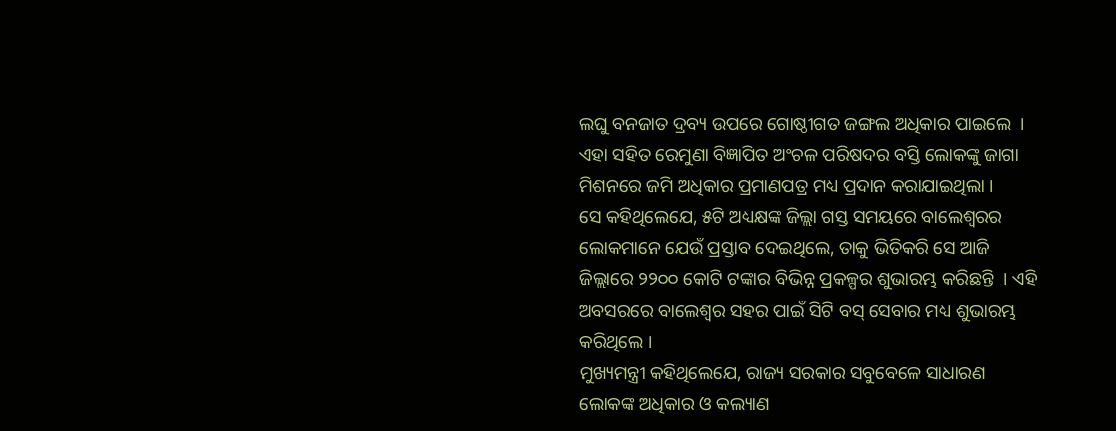ଲଘୁ ବନଜାତ ଦ୍ରବ୍ୟ ଉପରେ ଗୋଷ୍ଠୀଗତ ଜଙ୍ଗଲ ଅଧିକାର ପାଇଲେ  । ଏହା ସହିତ ରେମୁଣା ବିଜ୍ଞାପିତ ଅଂଚଳ ପରିଷଦର ବସ୍ତି ଲୋକଙ୍କୁ ଜାଗା ମିଶନରେ ଜମି ଅଧିକାର ପ୍ରମାଣପତ୍ର ମଧ୍ୟ ପ୍ରଦାନ କରାଯାଇଥିଲା ।
ସେ କହିଥିଲେଯେ, ୫ଟି ଅଧ୍ୟକ୍ଷଙ୍କ ଜିଲ୍ଲା ଗସ୍ତ ସମୟରେ ବାଲେଶ୍ୱରର ଲୋକମାନେ ଯେଉଁ ପ୍ରସ୍ତାବ ଦେଇଥିଲେ, ତାକୁ ଭିତିକରି ସେ ଆଜି ଜିଲ୍ଲାରେ ୨୨୦୦ କୋଟି ଟଙ୍କାର ବିଭିନ୍ନ ପ୍ରକଳ୍ପର ଶୁଭାରମ୍ଭ କରିଛନ୍ତି  । ଏହି ଅବସରରେ ବାଲେଶ୍ୱର ସହର ପାଇଁ ସିଟି ବସ୍‌ ସେବାର ମଧ୍ୟ ଶୁଭାରମ୍ଭ କରିଥିଲେ ।
ମୁଖ୍ୟମନ୍ତ୍ରୀ କହିଥିଲେଯେ, ରାଜ୍ୟ ସରକାର ସବୁବେଳେ ସାଧାରଣ ଲୋକଙ୍କ ଅଧିକାର ଓ କଲ୍ୟାଣ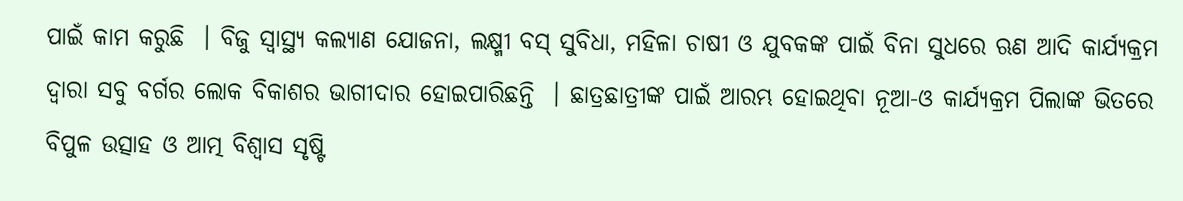ପାଇଁ କାମ କରୁଛି  । ବିଜୁ ସ୍ୱାସ୍ଥ୍ୟ କଲ୍ୟାଣ ଯୋଜନା, ଲକ୍ଷ୍ମୀ ବସ୍‌ ସୁବିଧା, ମହିଳା ଚାଷୀ ଓ ଯୁବକଙ୍କ ପାଇଁ ବିନା ସୁଧରେ ଋଣ ଆଦି କାର୍ଯ୍ୟକ୍ରମ ଦ୍ୱାରା ସବୁ ବର୍ଗର ଲୋକ ବିକାଶର ଭାଗୀଦାର ହୋଇପାରିଛନ୍ତି  । ଛାତ୍ରଛାତ୍ରୀଙ୍କ ପାଇଁ ଆରମ୍ଭ ହୋଇଥିବା ନୂଆ-ଓ କାର୍ଯ୍ୟକ୍ରମ ପିଲାଙ୍କ ଭିତରେ ବିପୁଳ ଉତ୍ସାହ ଓ ଆତ୍ମ ବିଶ୍ୱାସ ସୃଷ୍ଟି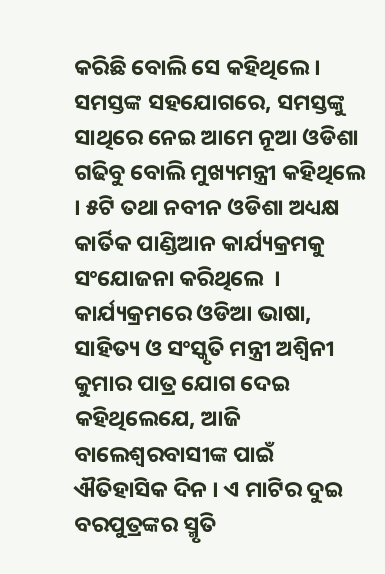କରିଛି ବୋଲି ସେ କହିଥିଲେ । ସମସ୍ତଙ୍କ ସହଯୋଗରେ, ସମସ୍ତଙ୍କୁ ସାଥିରେ ନେଇ ଆମେ ନୂଆ ଓଡିଶା ଗଢିବୁ ବୋଲି ମୁଖ୍ୟମନ୍ତ୍ରୀ କହିଥିଲେ । ୫ଟି ତଥା ନବୀନ ଓଡିଶା ଅଧ୍ୟକ୍ଷ  କାର୍ତିକ ପାଣ୍ଡିଆନ କାର୍ଯ୍ୟକ୍ରମକୁ ସଂଯୋଜନା କରିଥିଲେ  ।
କାର୍ଯ୍ୟକ୍ରମରେ ଓଡିଆ ଭାଷା, ସାହିତ୍ୟ ଓ ସଂସ୍କୃତି ମନ୍ତ୍ରୀ ଅଶ୍ୱିନୀ କୁମାର ପାତ୍ର ଯୋଗ ଦେଇ କହିଥିଲେଯେ, ଆଜି ବାଲେଶ୍ୱରବାସୀଙ୍କ ପାଇଁ ଐତିହାସିକ ଦିନ । ଏ ମାଟିର ଦୁଇ ବରପୁତ୍ରଙ୍କର ସ୍ମୃତି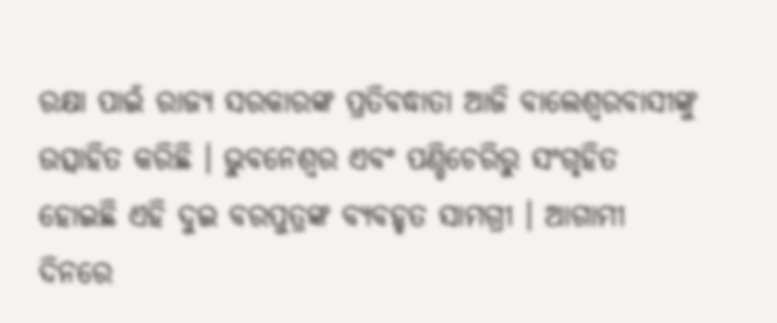ରକ୍ଷା ପାଇଁ ରାଜ୍ୟ ସରକାରଙ୍କ ପ୍ରତିବଦ୍ଧାତା ଆଜି ବାଲେଶ୍ୱରବାସୀଙ୍କୁ ଉତ୍ସାହିତ କରିଛି । ଭୁବନେଶ୍ୱର ଏବଂ ପଣ୍ଡିଚେରିରୁ ସଂଗୃହିତ ହୋଇଛି ଏହି ଦୁଇ ବରପୁତ୍ରଙ୍କ ବ୍ୟବହୃତ ସାମଗ୍ରୀ । ଆଗାମୀ ଦିନରେ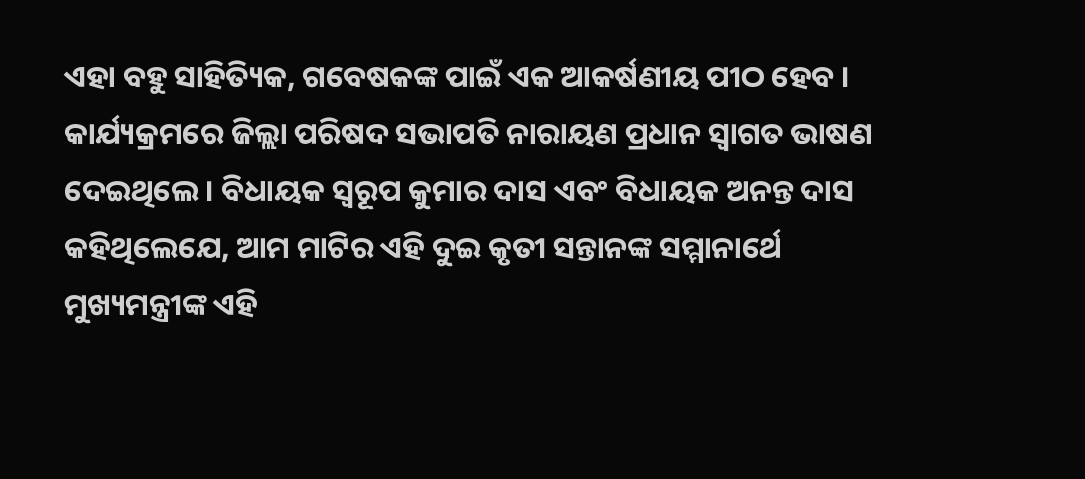ଏହା ବହୁ ସାହିତ୍ୟିକ, ଗବେଷକଙ୍କ ପାଇଁ ଏକ ଆକର୍ଷଣୀୟ ପୀଠ ହେବ ।
କାର୍ଯ୍ୟକ୍ରମରେ ଜିଲ୍ଲା ପରିଷଦ ସଭାପତି ନାରାୟଣ ପ୍ରଧାନ ସ୍ୱାଗତ ଭାଷଣ ଦେଇଥିଲେ । ବିଧାୟକ ସ୍ୱରୂପ କୁମାର ଦାସ ଏବଂ ବିଧାୟକ ଅନନ୍ତ ଦାସ କହିଥିଲେଯେ, ଆମ ମାଟିର ଏହି ଦୁଇ କୃତୀ ସନ୍ତାନଙ୍କ ସମ୍ମାନାର୍ଥେ ମୁଖ୍ୟମନ୍ତ୍ରୀଙ୍କ ଏହି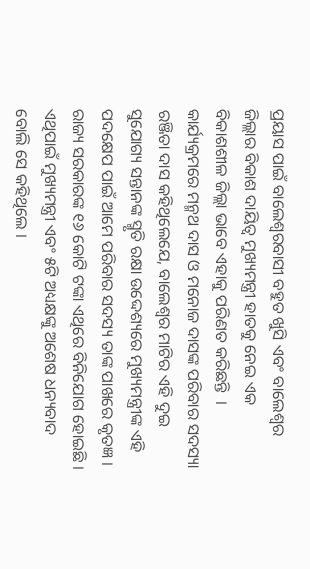ପ୍ରୟାସ ପାଇଁ ବାଲେଶ୍ୱରବାସୀ ବହୁତ ଖୁସି ଏବଂ ବାଲେଶ୍ୱର ଜିଲ୍ଲାର ବିକାଶ ଦାୟିତ୍ୱ ମୁଖ୍ୟମନ୍ତ୍ରୀ ହାତକୁ ନେଇ ଏକ ବିକାଶଶୀଳ ଜିଲ୍ଲା ଭାବେ ଏହାକୁ ପରିଣତ କରିଛନ୍ତି  ।
କାର୍ଯ୍ୟକ୍ରମରେ ମନ୍ମଥ ଦାସ ଓ ମନୋଜ ଦାସଙ୍କ ପରିବାର ସଦସ୍ୟା ରଞ୍ଜିତା ଦାସ କହିଥିଲେଯେ, ବାଲେଶ୍ୱର ମାଟିର ଏହି ଦୁଇ ସୁଯୋଗ୍ୟ ସନ୍ତାନଙ୍କ ସ୍ମୃତି ରକ୍ଷା ଉଦ୍ଦେଶ୍ୟରେ ମୁଖ୍ୟମନ୍ତ୍ରୀଙ୍କ ଏହି ପଦକ୍ଷେପ ପାଇଁ ଆମେ ପରିବାର ସଦସ୍ୟ ତାଙ୍କ ପାଖରେ କୃତଜ୍ଞ । ରାଜ୍ୟ ସରକାରଙ୍କ ୧୬ କୋଟି ଟଙ୍କା ଏଥିରେ ବିନିଯୋଗ ହୋଇଛି । ଏଥିପାଇଁ ମୁଖ୍ୟମନ୍ତ୍ରୀ ଏବଂ ୫ଟି ଅଧ୍ୟକ୍ଷଙ୍କୁ ଅଶେଷ ଧନ୍ୟବାଦ ବୋଲି ସେ କହିଥିଲେ ।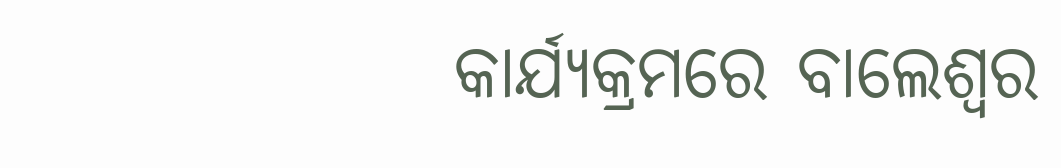କାର୍ଯ୍ୟକ୍ରମରେ ବାଲେଶ୍ୱର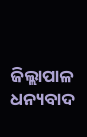ଜିଲ୍ଲାପାଳ ଧନ୍ୟବାଦ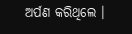ଅର୍ପଣ କରିଥିଲେ ।